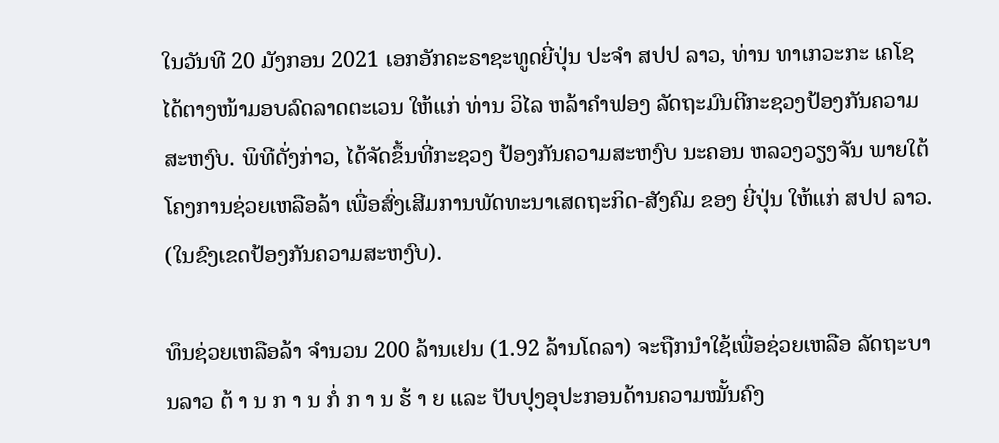ໃນວັນທີ 20 ມັງກອນ 2021 ເອກອັກຄະຣາຊະທູດຍີ່ປຸ່ນ ປະຈຳ ສປປ ລາວ, ທ່ານ ທາເກວະກະ ເຄໂຊ ໄດ້ຕາງໜ້າມອບລົດລາດຕະເວນ ໃຫ້ແກ່ ທ່ານ ວິໄລ ຫລ້າຄຳຟອງ ລັດຖະມົນຕີກະຊວງປ້ອງກັນຄວາມສະຫງົບ. ພິທີດັ່ງກ່າວ, ໄດ້ຈັດຂຶ້ນທີ່ກະຊວງ ປ້ອງກັນຄວາມສະຫງົບ ນະຄອນ ຫລວງວຽງຈັນ ພາຍໃຕ້ໂຄງການຊ່ວຍເຫລືອລ້າ ເພື່ອສົ່ງເສີມການພັດທະນາເສດຖະກິດ-ສັງຄົມ ຂອງ ຍີ່ປຸ່ນ ໃຫ້ແກ່ ສປປ ລາວ. (ໃນຂົງເຂດປ້ອງກັນຄວາມສະຫງົບ).

ທຶນຊ່ວຍເຫລືອລ້າ ຈຳນວນ 200 ລ້ານເຢນ (1.92 ລ້ານໂດລາ) ຈະຖືກນຳໃຊ້ເພື່ອຊ່ວຍເຫລືອ ລັດຖະບານລາວ ຕ້ າ ນ ກ າ ນ ກໍ່ ກ າ ນ ຮ້ າ ຍ ແລະ ປັບປຸງອຸປະກອນດ້ານຄວາມໝັ້ນຄົງ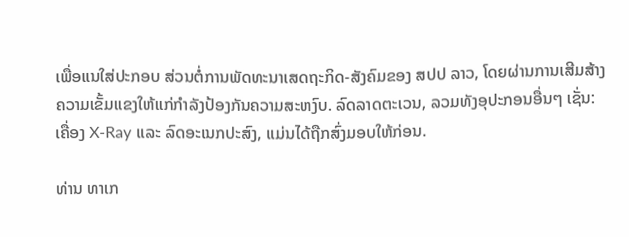ເພື່ອແນໃສ່ປະກອບ ສ່ວນຕໍ່ການພັດທະນາເສດຖະກິດ-ສັງຄົມຂອງ ສປປ ລາວ, ໂດຍຜ່ານການເສີມສ້າງຄວາມເຂັ້ມແຂງໃຫ້ແກ່ກຳລັງປ້ອງກັນຄວາມສະຫງົບ. ລົດລາດຕະເວນ, ລວມທັງອຸປະກອນອື່ນໆ ເຊັ່ນ: ເຄື່ອງ X-Ray ແລະ ລົດອະເນກປະສົງ, ແມ່ນໄດ້ຖືກສົ່ງມອບໃຫ້ກ່ອນ.

ທ່ານ ທາເກ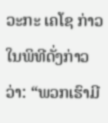ວະກະ ເຄໂຊ ກ່າວໃນພິທີດັ່ງກ່າວວ່າ: “ພວກເຮົາມີ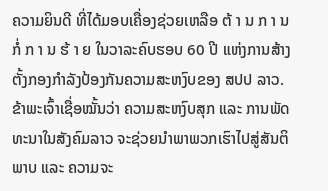ຄວາມຍິນດີ ທີ່ໄດ້ມອບເຄື່ອງຊ່ວຍເຫລືອ ຕ້ າ ນ ກ າ ນ ກໍ່ ກ າ ນ ຮ້ າ ຍ ໃນວາລະຄົບຮອບ 60 ປີ ແຫ່ງການສ້າງຕັ້ງກອງກຳລັງປ້ອງກັນຄວາມສະຫງົບຂອງ ສປປ ລາວ. ຂ້າພະເຈົ້າເຊື່ອໝັ້ນວ່າ ຄວາມສະຫງົບສຸກ ແລະ ການພັດທະນາໃນສັງຄົມລາວ ຈະຊ່ວຍນຳພາພວກເຮົາໄປສູ່ສັນຕິພາບ ແລະ ຄວາມຈະ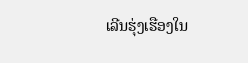ເລີນຮຸ່ງເຮືອງໃນ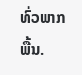ທົ່ວພາກພື້ນ.